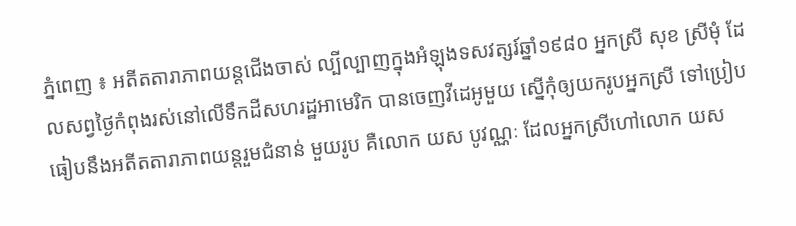ភ្នំពេញ ៖ អតីតតារាភាពយន្តជើងចាស់ ល្បីល្បាញក្នុងអំឡុងទសវត្សរ៍ឆ្នាំ១៩៨០ អ្នកស្រី សុខ ស្រីមុំ ដែលសព្វថ្ងៃកំពុងរស់នៅលើទឹកដីសហរដ្ឋអាមេរិក បានចេញវីដេអូមួយ ស្នើកុំឲ្យយករូបអ្នកស្រី ទៅប្រៀបធៀបនឹងអតីតតារាភាពយន្តរួមជំនាន់ មួយរូប គឺលោក យស បូវណ្ណៈ ដែលអ្នកស្រីហៅលោក យស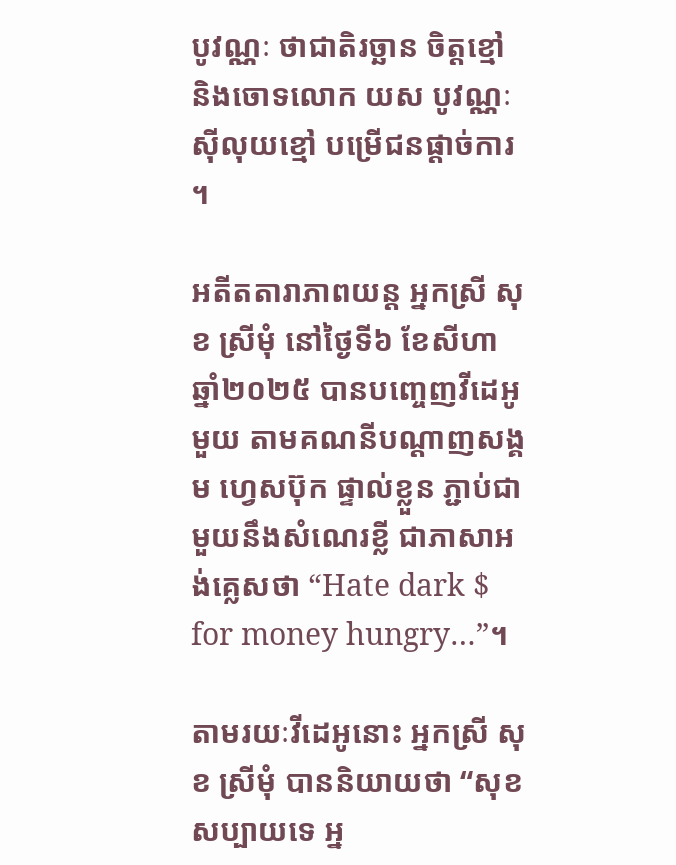បូវណ្ណៈ ថាជាតិរច្ឆាន ចិត្តខ្មៅ និងចោទលោក យស បូវណ្ណៈស៊ីលុយខ្មៅ បម្រើជនផ្តាច់ការ ។

អតីតតារាភាពយន្ត អ្នកស្រី សុខ ស្រីមុំ នៅថ្ងៃទី៦ ខែសីហា ឆ្នាំ២០២៥ បានបញ្ចេញវីដេអូមួយ តាមគណនីបណ្តាញសង្គម ហ្វេសប៊ុក ផ្ទាល់ខ្លួន ភ្ជាប់ជាមួយនឹងសំណេរខ្លី ជាភាសាអង់គ្លេសថា “Hate dark $ for money hungry…”។

តាមរយៈវីដេអូនោះ អ្នកស្រី សុខ ស្រីមុំ បាននិយាយថា “សុខសប្បាយទេ អ្ន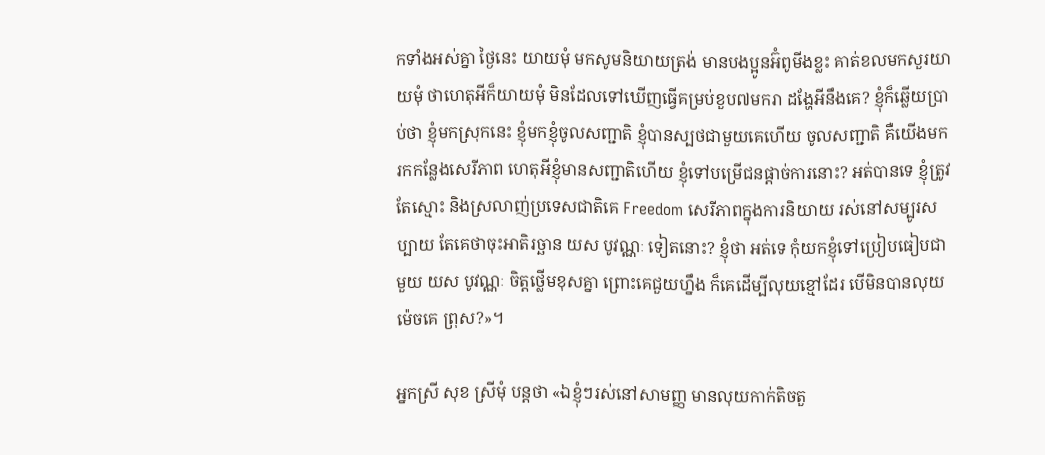កទាំងអស់គ្នា ថ្ងៃនេះ យាយមុំ មកសូមនិយាយត្រង់ មានបងប្អូនអ៊ំពូមីងខ្លះ គាត់ខលមកសួរយាយមុំ ថាហេតុអីក៏យាយមុំ មិនដែលទៅឃើញធ្វើគម្រប់ខួប៧មករា ដង្ហែអីនឹងគេ? ខ្ញុំក៏ឆ្លើយប្រាប់ថា ខ្ញុំមកស្រុកនេះ ខ្ញុំមកខ្ញុំចូលសញ្ជាតិ ខ្ញុំបានស្បថជាមួយគេហើយ ចូលសញ្ជាតិ គឺយើងមករកកន្លែងសេរីភាព ហេតុអីខ្ញុំមានសញ្ជាតិហើយ ខ្ញុំទៅបម្រើជនផ្តាច់ការនោះ? អត់បានទេ ខ្ញុំត្រូវតែស្មោះ និងស្រលាញ់ប្រទេសជាតិគេ Freedom សេរីភាពក្នុងការនិយាយ រស់នៅសម្បូរសប្បាយ តែគេថាចុះអាតិរច្ឆាន យស បូវណ្ណៈ ទៀតនោះ? ខ្ញុំថា អត់ទេ កុំយកខ្ញុំទៅប្រៀបធៀបជាមួយ យស បូវណ្ណៈ ចិត្តថ្លើមខុសគ្នា ព្រោះគេជួយហ្នឹង ក៏គេដើម្បីលុយខ្មៅដែរ បើមិនបានលុយ ម៉េចគេ ព្រុស?»។

អ្នកស្រី សុខ ស្រីមុំ បន្តថា «ឯខ្ញុំៗរស់នៅសាមញ្ញ មានលុយកាក់តិចតួ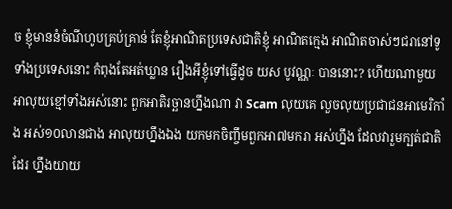ច ខ្ញុំមាននំចំណីហូបគ្រប់គ្រាន់ តែខ្ញុំអាណិតប្រទេសជាតិខ្ញុំ អាណិតក្មេង អាណិតចាស់ៗជរានៅទូទាំងប្រទេសនោះ កំពុងតែអត់ឃ្លាន រឿងអីខ្ញុំទៅធ្វើដូច យស បូវណ្ណៈ បាននោះ? ហើយណាមួយ អាលុយខ្មៅទាំងអស់នោះ ពួកអាតិរច្ឆានហ្នឹងណា វា Scam លុយគេ លួចលុយប្រជាជនអាមេរិកាំង អស់១០លានជាង អាលុយហ្នឹងឯង យកមកចិញ្ចឹមពួកអា៧មករា អស់ហ្នឹង ដែលវារួមក្បត់ជាតិដែរ ហ្នឹងយាយ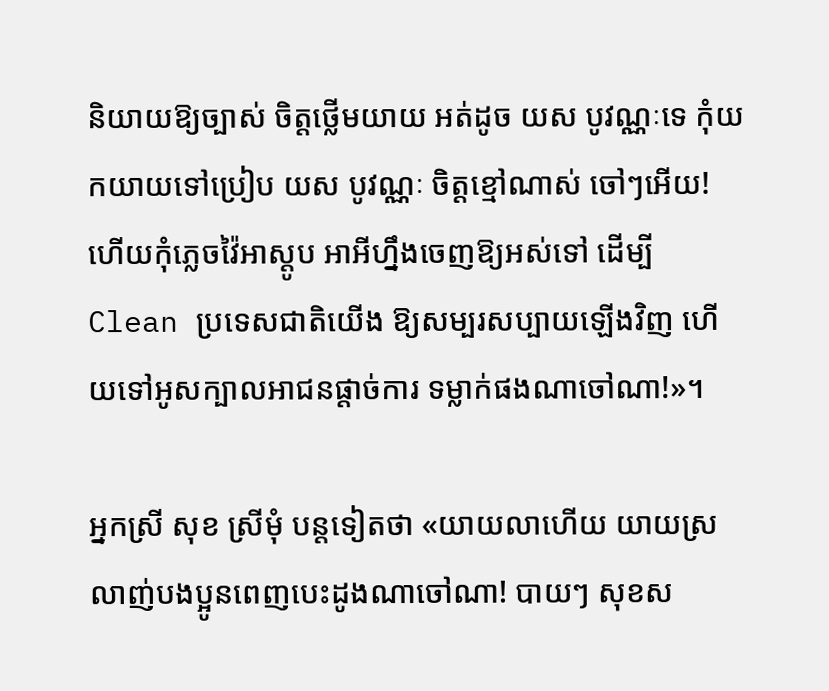និយាយឱ្យច្បាស់ ចិត្តថ្លើមយាយ អត់ដូច យស បូវណ្ណៈទេ កុំយកយាយទៅប្រៀប យស បូវណ្ណៈ ចិត្តខ្មៅណាស់ ចៅៗអើយ! ហើយកុំភ្លេចវ៉ៃអាស្តូប អាអីហ្នឹងចេញឱ្យអស់ទៅ ដើម្បី Clean ប្រទេសជាតិយើង ឱ្យសម្បរសប្បាយឡើងវិញ ហើយទៅអូសក្បាលអាជនផ្តាច់ការ ទម្លាក់ផងណាចៅណា!»។

អ្នកស្រី សុខ ស្រីមុំ បន្តទៀតថា «យាយលាហើយ យាយស្រលាញ់បងប្អូនពេញបេះដូងណាចៅណា! បាយៗ សុខស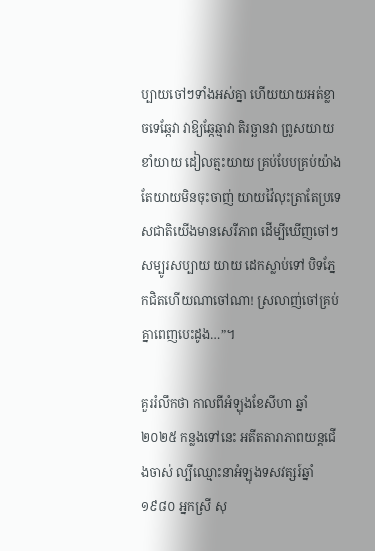ប្បាយចៅៗទាំងអស់គ្នា ហើយយាយអត់ខ្លាចទេឆ្កែវា វាឱ្យឆ្កែឆ្មាវា តិរច្ឆានវា ព្រូសយាយ ខាំយាយ ដៀលត្មះយាយ គ្រប់បែបគ្រប់យ៉ាង តែយាយមិនចុះចាញ់ យាយវ៉ៃលុះត្រាតែប្រទេសជាតិយើងមានសេរីភាព ដើម្បីឃើញចៅៗសម្បូរសប្បាយ យាយ ដេកស្លាប់ទៅ បិទភ្នែកជិតហើយណាចៅណា! ស្រលាញ់ចៅគ្រប់គ្នាពេញបេះដូង…”។

គួររំលឹកថា កាលពីអំឡុងខែសីហា ឆ្នាំ២០២៥ កន្លងទៅនេះ អតីតតារាភាពយន្តជើងចាស់ ល្បីឈ្មោះនាអំឡុងទសវត្សរ៍ឆ្នាំ១៩៨០ អ្នកស្រី សុ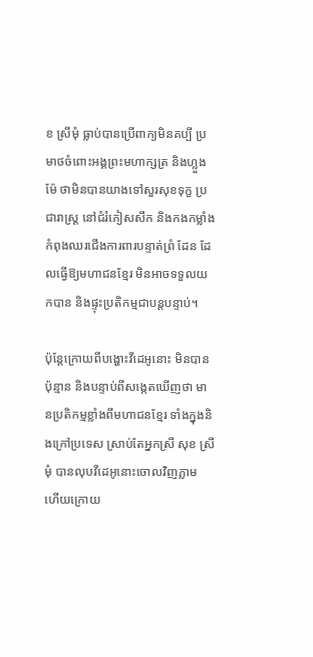ខ ស្រីមុំ ធ្លាប់បានប្រើពាក្យមិនគប្បី ប្រមាថចំពោះអង្គព្រះមហាក្សត្រ និងហ្លួងម៉ែ ថាមិនបានយាងទៅសួរសុខទុក្ខ ប្រជារាស្ត្រ នៅជំរំភៀសសឹក និងកងកម្លាំងកំពុងឈរជើងការពារបន្ទាត់ព្រំ ដែន ដែលធ្វើឱ្យមហាជនខ្មែរ មិនអាចទទួលយកបាន និងផ្ទុះប្រតិកម្មជាបន្តបន្ទាប់។

ប៉ុន្តែក្រោយពីបង្ហោះវីដេអូនោះ មិនបានប៉ុន្មាន និងបន្ទាប់ពីសង្កេតឃើញថា មានប្រតិកម្មខ្លាំងពីមហាជនខ្មែរ ទាំងក្នុងនិងក្រៅប្រទេស ស្រាប់តែអ្នកស្រី សុខ ស្រីមុំ បានលុបវីដេអូនោះចោលវិញភ្លាម ហើយក្រោយ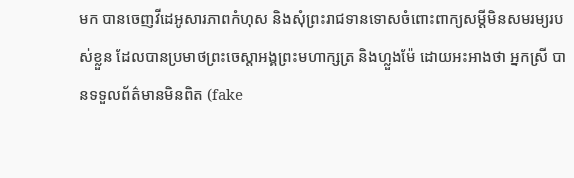មក បានចេញវីដេអូសារភាពកំហុស និងសុំព្រះរាជទានទោសចំពោះពាក្យសម្តីមិនសមរម្យរបស់ខ្លួន ដែលបានប្រមាថព្រះចេស្តាអង្គព្រះមហាក្សត្រ និងហ្លួងម៉ែ ដោយអះអាងថា អ្នកស្រី បានទទួលព័ត៌មានមិនពិត (fake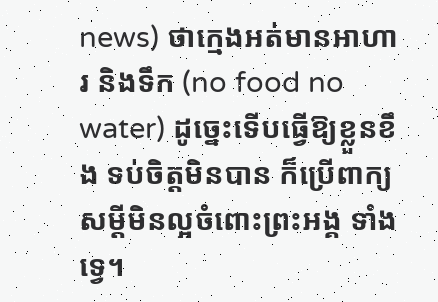news) ថាក្មេងអត់មានអាហារ និងទឹក (no food no water) ដូច្នេះទើបធ្វើឱ្យខ្លួនខឹង ទប់ចិត្តមិនបាន ក៏ប្រើពាក្យសម្តីមិនល្អចំពោះព្រះអង្គ ទាំងទ្វេ។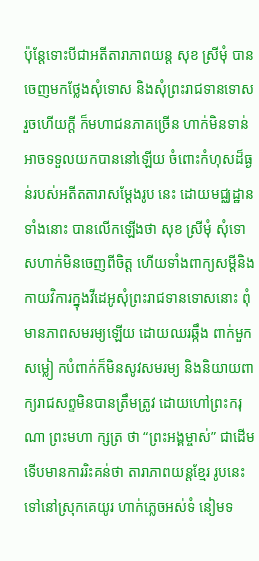ប៉ុន្តែទោះបីជាអតីតារាភាពយន្ត សុខ ស្រីមុំ បានចេញមកថ្លែងសុំទោស និងសុំព្រះរាជទានទោសរួចហើយក្តី ក៏មហាជនភាគច្រើន ហាក់មិនទាន់អាចទទួលយកបាននៅឡើយ ចំពោះកំហុសដ៏ធ្ងន់របស់អតីតតារាសម្តែងរូប នេះ ដោយមជ្ឈដ្ឋានទាំងនោះ បានលើកឡើងថា សុខ ស្រីមុំ សុំទោសហាក់មិនចេញពីចិត្ត ហើយទាំងពាក្យសម្តីនិងកាយវិការក្នុងវីដេអូសុំព្រះរាជទានទោសនោះ ពុំមានភាពសមរម្យឡើយ ដោយឈរឆ្កឹង ពាក់មួកសម្លៀ កបំពាក់ក៏មិនសូវសមរម្យ និងនិយាយពាក្យរាជសព្ទមិនបានត្រឹមត្រូវ ដោយហៅព្រះករុណា ព្រះមហា ក្សត្រ ថា “ព្រះអង្គម្ចាស់” ជាដើម ទើបមានការរិះគន់ថា តារាភាពយន្តខ្មែរ រូបនេះ ទៅនៅស្រុកគេយូរ ហាក់ភ្លេចអស់ទំ នៀមទ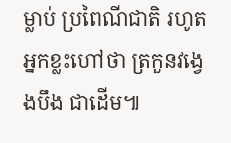ម្លាប់ ប្រពៃណីជាតិ រហូតអ្នកខ្លះហៅថា ត្រកួនវង្វេងបឹង ជាដើម៕